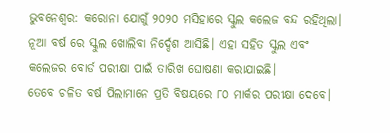ଭୁବନେଶ୍ୱର: କରୋନା ଯୋଗୁଁ ୨୦୨୦ ମସିହାରେ ସ୍କୁଲ କଲେଜ ବନ୍ଦ ରହିଥିଲା। ନୂଆ ବର୍ଷ ରେ ସ୍କୁଲ ଖୋଲିବା ନିର୍ଦ୍ଦେଶ ଆସିଛି। ଏହା ସହିତ ସ୍କୁଲ ଏବଂ କଲେଜର ବୋର୍ଡ ପରୀକ୍ଷା ପାଇଁ ତାରିଖ ଘୋଷଣା କରାଯାଇଛି।
ତେବେ ଚଳିତ ବର୍ଷ ପିଲାମାନେ ପ୍ରତି ବିଷୟରେ ୮୦ ମାର୍କର ପରୀକ୍ଷା ଦେବେ।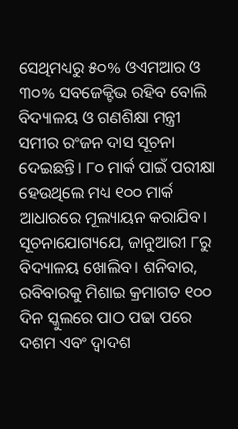ସେଥିମଧ୍ୟରୁ ୫୦% ଓଏମଆର ଓ ୩୦% ସବଜେକ୍ଟିଭ ରହିବ ବୋଲି ବିଦ୍ୟାଳୟ ଓ ଗଣଶିକ୍ଷା ମନ୍ତ୍ରୀ ସମୀର ରଂଜନ ଦାସ ସୂଚନା ଦେଇଛନ୍ତି। ୮୦ ମାର୍କ ପାଇଁ ପରୀକ୍ଷା ହେଉଥିଲେ ମଧ୍ୟ ୧୦୦ ମାର୍କ ଆଧାରରେ ମୂଲ୍ୟାୟନ କରାଯିବ।
ସୂଚନାଯୋଗ୍ୟଯେ, ଜାନୁଆରୀ ୮ରୁ ବିଦ୍ୟାଳୟ ଖୋଲିବ। ଶନିବାର, ରବିବାରକୁ ମିଶାଇ କ୍ରମାଗତ ୧୦୦ ଦିନ ସ୍କୁଲରେ ପାଠ ପଢା ପରେ ଦଶମ ଏବଂ ଦ୍ଵାଦଶ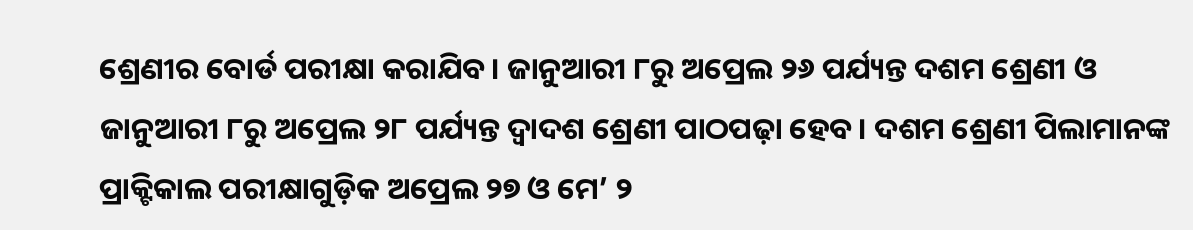ଶ୍ରେଣୀର ବୋର୍ଡ ପରୀକ୍ଷା କରାଯିବ। ଜାନୁଆରୀ ୮ରୁ ଅପ୍ରେଲ ୨୬ ପର୍ଯ୍ୟନ୍ତ ଦଶମ ଶ୍ରେଣୀ ଓ ଜାନୁଆରୀ ୮ରୁ ଅପ୍ରେଲ ୨୮ ପର୍ଯ୍ୟନ୍ତ ଦ୍ୱାଦଶ ଶ୍ରେଣୀ ପାଠପଢ଼ା ହେବ। ଦଶମ ଶ୍ରେଣୀ ପିଲାମାନଙ୍କ ପ୍ରାକ୍ଟିକାଲ ପରୀକ୍ଷାଗୁଡ଼ିକ ଅପ୍ରେଲ ୨୭ ଓ ମେ’ ୨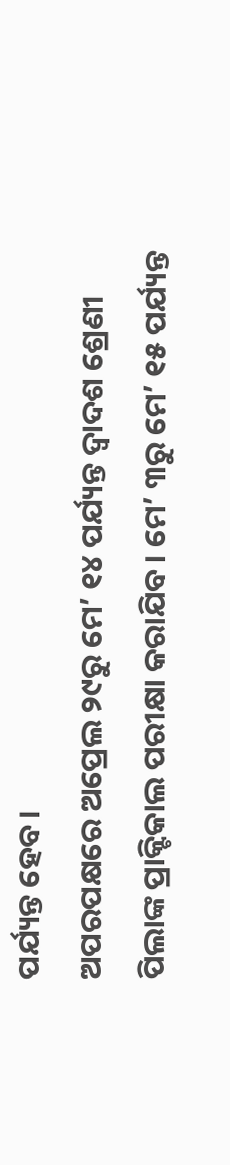ପର୍ଯ୍ୟନ୍ତ ହେବ।
ଅପରପକ୍ଷରେ ଅପ୍ରେଲ ୨୯ରୁ ମେ’ ୧୪ ପର୍ଯ୍ୟନ୍ତ ଦ୍ୱାଦଶ ଶ୍ରେଣୀ ପିଲାଙ୍କ ପ୍ରାକ୍ଟିକାଲ ପରୀକ୍ଷା କରାଯିବ। ମେ’ ୩ରୁ ମେ’ ୧୫ ପର୍ଯ୍ୟନ୍ତ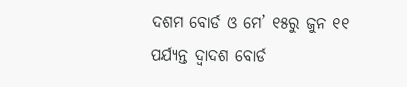ଦଶମ ବୋର୍ଡ ଓ ମେ’ ୧୫ରୁ ଜୁନ ୧୧ ପର୍ଯ୍ୟନ୍ତ ଦ୍ୱାଦଶ ବୋର୍ଡ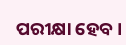ପରୀକ୍ଷା ହେବ।